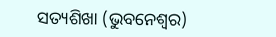ସତ୍ୟଶିଖା (ଭୁବନେଶ୍ୱର)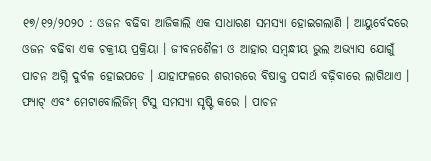୧୭/୧୨/୨୦୨୦ : ଓଜନ ବଢିବା ଆଜିକାଲି ଏକ ସାଧାରଣ ସମସ୍ୟା ହୋଇଗଲାଣି । ଆୟୁର୍ବେଦରେ ଓଜନ ବଢିବା ଏକ ଚକ୍ରୀୟ ପ୍ରକ୍ରିୟା । ଜୀବନଶୈଳୀ ଓ ଆହାର ସମ୍ବନ୍ଧୀୟ ଭୁଲ ଅଭ୍ୟାସ ଯୋଗୁଁ ପାଚନ ଅଗ୍ନି ଦୁର୍ବଳ ହୋଇପଡେ । ଯାହାଫଳରେ ଶରୀରରେ ବିଷାକ୍ତ ପଦାର୍ଥ ବଢ଼ିବାରେ ଲାଗିଥାଏ । ଫ୍ୟାଟ୍ ଏବଂ ମେଟାବୋଲିଜିମ୍ ଟିସୁ ସମସ୍ୟା ସୃଷ୍ଟି କରେ । ପାଚନ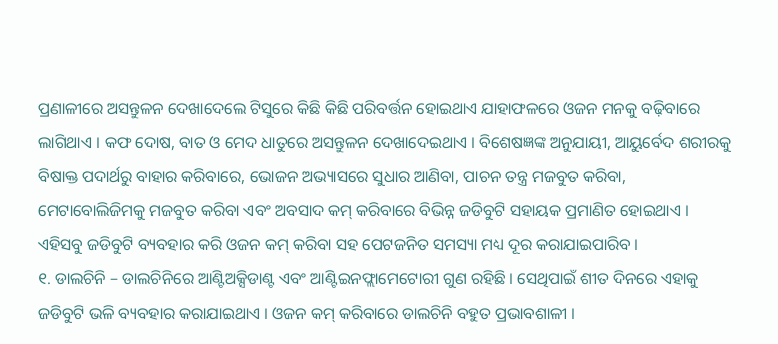ପ୍ରଣାଳୀରେ ଅସନ୍ତୁଳନ ଦେଖାଦେଲେ ଟିସୁରେ କିଛି କିଛି ପରିବର୍ତ୍ତନ ହୋଇଥାଏ ଯାହାଫଳରେ ଓଜନ ମନକୁ ବଢ଼ିବାରେ ଲାଗିଥାଏ । କଫ ଦୋଷ, ବାତ ଓ ମେଦ ଧାତୁରେ ଅସନ୍ତୁଳନ ଦେଖାଦେଇଥାଏ । ବିଶେଷଜ୍ଞଙ୍କ ଅନୁଯାୟୀ, ଆୟୁର୍ବେଦ ଶରୀରକୁ ବିଷାକ୍ତ ପଦାର୍ଥରୁ ବାହାର କରିବାରେ, ଭୋଜନ ଅଭ୍ୟାସରେ ସୁଧାର ଆଣିବା, ପାଚନ ତନ୍ତ୍ର ମଜବୁତ କରିବା, ମେଟାବୋଲିଜିମକୁ ମଜବୁତ କରିବା ଏବଂ ଅବସାଦ କମ୍ କରିବାରେ ବିଭିନ୍ନ ଜଡିବୁଟି ସହାୟକ ପ୍ରମାଣିତ ହୋଇଥାଏ । ଏହିସବୁ ଜଡିବୁଟି ବ୍ୟବହାର କରି ଓଜନ କମ୍ କରିବା ସହ ପେଟଜନିତ ସମସ୍ୟା ମଧ୍ୟ ଦୂର କରାଯାଇପାରିବ ।
୧. ଡାଲଚିନି – ଡାଲଚିନିରେ ଆଣ୍ଟିଅକ୍ସିଡାଣ୍ଟ ଏବଂ ଆଣ୍ଟିଇନଫ୍ଲାମେଟୋରୀ ଗୁଣ ରହିଛି । ସେଥିପାଇଁ ଶୀତ ଦିନରେ ଏହାକୁ ଜଡିବୁଟି ଭଳି ବ୍ୟବହାର କରାଯାଇଥାଏ । ଓଜନ କମ୍ କରିବାରେ ଡାଲଚିନି ବହୁତ ପ୍ରଭାବଶାଳୀ ।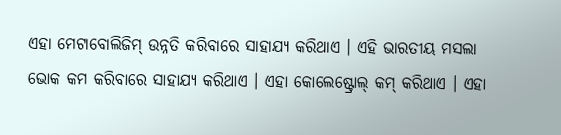ଏହା ମେଟାବୋଲିଜିମ୍ ଉନ୍ନତି କରିବାରେ ସାହାଯ୍ୟ କରିଥାଏ । ଏହି ଭାରତୀୟ ମସଲା ଭୋକ କମ କରିବାରେ ସାହାଯ୍ୟ କରିଥାଏ । ଏହା କୋଲେଷ୍ଟ୍ରୋଲ୍ କମ୍ କରିଥାଏ । ଏହା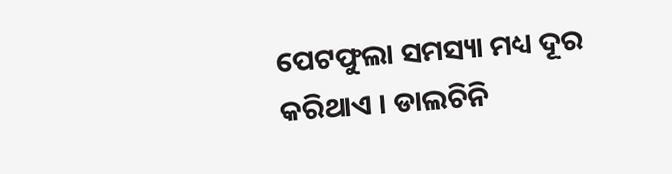ପେଟଫୁଲା ସମସ୍ୟା ମଧ୍ୟ ଦୂର କରିଥାଏ । ଡାଲଚିନି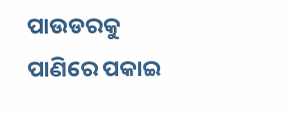ପାଉଡରକୁ ପାଣିରେ ପକାଇ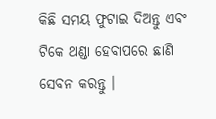କିଛି ସମୟ ଫୁଟାଇ ଦିଅନ୍ତୁ ଏବଂ ଟିକେ ଥଣ୍ଡା ହେବାପରେ ଛାଣି ସେବନ କରନ୍ତୁ ।